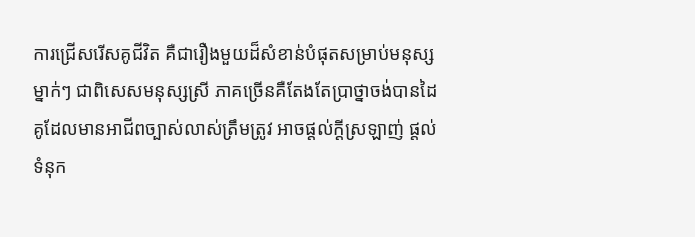ការជ្រើសរើសគូជីវិត គឺជារឿងមួយដ៏សំខាន់បំផុតសម្រាប់មនុស្សម្នាក់ៗ ជាពិសេសមនុស្សស្រី ភាគច្រើនគឺតែងតែប្រាថ្នាចង់បានដៃគូដែលមានអាជីពច្បាស់លាស់ត្រឹមត្រូវ អាចផ្ដល់ក្ដីស្រឡាញ់ ផ្ដល់ទំនុក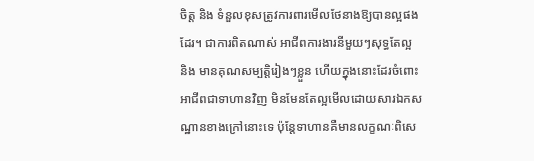ចិត្ត និង ទំនួលខុសត្រូវការពារមើលថែនាងឱ្យបានល្អផងដែរ។ ជាការពិតណាស់ អាជីពការងារនីមួយៗសុទ្ធតែល្អ និង មានគុណសម្បត្តិរៀងៗខ្លួន ហើយក្នុងនោះដែរចំពោះអាជីពជាទាហានវិញ មិនមែនតែល្អមើលដោយសារឯកសណ្ឋានខាងក្រៅនោះទេ ប៉ុន្តែទាហានគឺមានលក្ខណៈពិសេ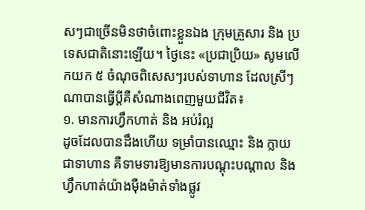សៗជាច្រើនមិនថាចំពោះខ្លួនឯង ក្រុមគ្រួសារ និង ប្រទេសជាតិនោះឡើយ។ ថ្ងៃនេះ «ប្រជាប្រិយ» សូមលើកយក ៥ ចំណុចពិសេសៗរបស់ទាហាន ដែលស្រីៗណាបានធ្វើប្ដីគឺសំណាងពេញមួយជីវិត៖
១. មានការហ្វឹកហាត់ និង អប់រំល្អ
ដូចដែលបានដឹងហើយ ទម្រាំបានឈ្មោះ និង ក្លាយជាទាហាន គឺទាមទារឱ្យមានការបណ្ដុះបណ្ដាល និង ហ្វឹកហាត់យ៉ាងម៉ឺងម៉ាត់ទាំងផ្លូវ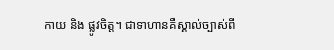កាយ និង ផ្លូវចិត្ត។ ជាទាហានគឺស្គាល់ច្បាស់ពី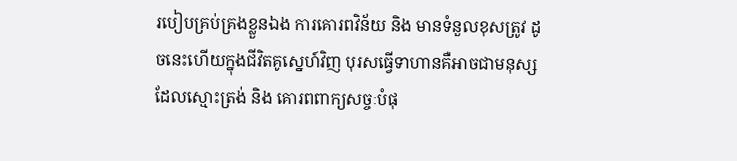របៀបគ្រប់គ្រងខ្លួនឯង ការគោរពវិន័យ និង មានទំនួលខុសត្រូវ ដូចនេះហើយក្នុងជីវិតគូស្នេហ៍វិញ បុរសធ្វើទាហានគឺអាចជាមនុស្សដែលស្មោះត្រង់ និង គោរពពាក្យសច្ចៈបំផុ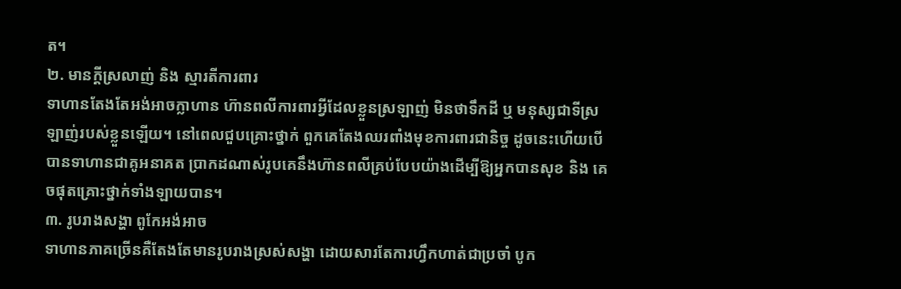ត។
២. មានក្ដីស្រលាញ់ និង ស្មារតីការពារ
ទាហានតែងតែអង់អាចក្លាហាន ហ៊ានពលីការពារអ្វីដែលខ្លួនស្រឡាញ់ មិនថាទឹកដី ឬ មនុស្សជាទីស្រឡាញ់របស់ខ្លួនឡើយ។ នៅពេលជួបគ្រោះថ្នាក់ ពួកគេតែងឈរពាំងមុខការពារជានិច្ច ដូចនេះហើយបើបានទាហានជាគូអនាគត ប្រាកដណាស់រូបគេនឹងហ៊ានពលីគ្រប់បែបយ៉ាងដើម្បីឱ្យអ្នកបានសុខ និង គេចផុតគ្រោះថ្នាក់ទាំងឡាយបាន។
៣. រូបរាងសង្ហា ពូកែអង់អាច
ទាហានភាគច្រើនគឺតែងតែមានរូបរាងស្រស់សង្ហា ដោយសារតែការហ្វឹកហាត់ជាប្រចាំ បូក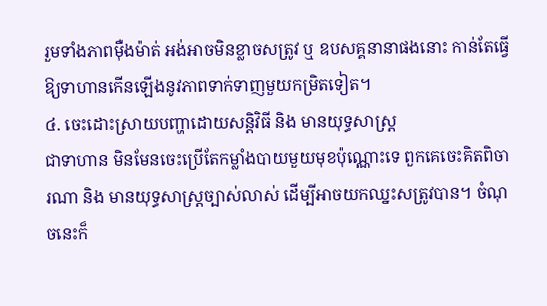រួមទាំងភាពម៉ឺងម៉ាត់ អង់អាចមិនខ្លាចសត្រូវ ឬ ឧបសគ្គនានាផងនោះ កាន់តែធ្វើឱ្យទាហានកើនឡើងនូវភាពទាក់ទាញមួយកម្រិតទៀត។
៤. ចេះដោះស្រាយបញ្ហាដោយសន្តិវិធី និង មានយុទ្ធសាស្ត្រ
ជាទាហាន មិនមែនចេះប្រើតែកម្លាំងបាយមួយមុខប៉ុណ្ណោះទេ ពួកគេចេះគិតពិចារណា និង មានយុទ្ធសាស្ត្រច្បាស់លាស់ ដើម្បីអាចយកឈ្នះសត្រូវបាន។ ចំណុចនេះក៏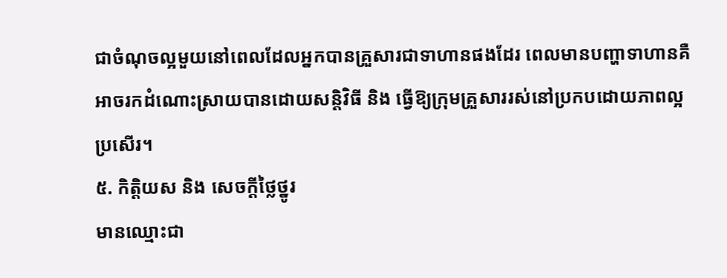ជាចំណុចល្អមួយនៅពេលដែលអ្នកបានគ្រួសារជាទាហានផងដែរ ពេលមានបញ្ហាទាហានគឺអាចរកដំណោះស្រាយបានដោយសន្តិវិធី និង ធ្វើឱ្យក្រុមគ្រួសាររស់នៅប្រកបដោយភាពល្អប្រសើរ។
៥. កិត្តិយស និង សេចក្ដីថ្លៃថ្នូរ
មានឈ្មោះជា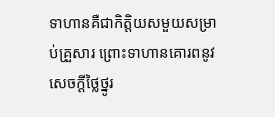ទាហានគឺជាកិត្តិយសមួយសម្រាប់គ្រួសារ ព្រោះទាហានគោរពនូវសេចក្ដីថ្លៃថ្នូរ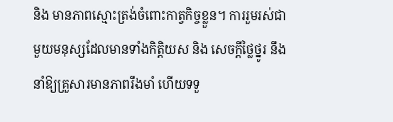និង មានភាពស្មោះត្រង់ចំពោះកាត្វកិច្ចខ្លួន។ ការរួមរស់ជាមួយមនុស្សដែលមានទាំងកិត្តិយស និង សេចក្ដីថ្លៃថ្នូរ នឹងនាំឱ្យគ្រួសារមានភាពរឹងមាំ ហើយទទួ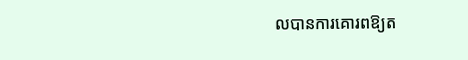លបានការគោរពឱ្យត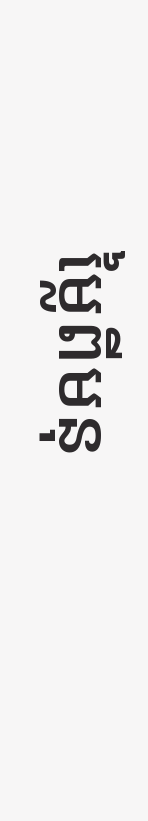ម្លៃពីមនុ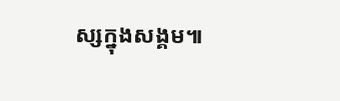ស្សក្នុងសង្គម៕